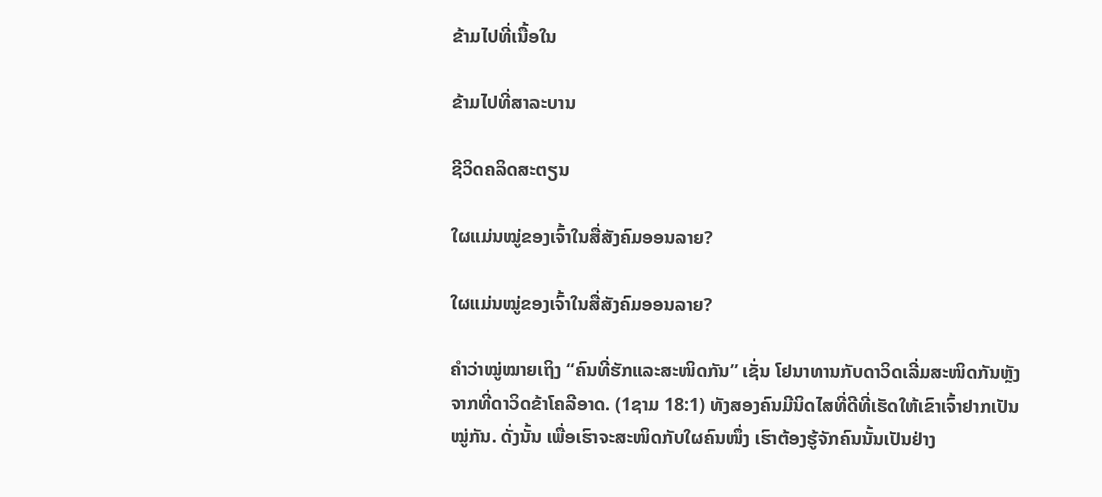ຂ້າມໄປທີ່ເນື້ອໃນ

ຂ້າມໄປທີ່ສາລະບານ

ຊີວິດຄລິດສະຕຽນ

ໃຜແມ່ນໝູ່ຂອງເຈົ້າໃນສື່ສັງຄົມອອນລາຍ?

ໃຜແມ່ນໝູ່ຂອງເຈົ້າໃນສື່ສັງຄົມອອນລາຍ?

ຄຳວ່າໝູ່ໝາຍເຖິງ “ຄົນທີ່ຮັກແລະສະໜິດກັນ” ເຊັ່ນ ໂຢນາທານກັບດາວິດເລີ່ມສະໜິດກັນຫຼັງຈາກທີ່ດາວິດຂ້າໂຄລີອາດ. (1ຊາມ 18:1) ທັງສອງຄົນມີນິດໄສທີ່ດີທີ່ເຮັດໃຫ້ເຂົາເຈົ້າຢາກເປັນໝູ່ກັນ. ດັ່ງນັ້ນ ເພື່ອເຮົາຈະສະໜິດກັບໃຜຄົນໜຶ່ງ ເຮົາຕ້ອງຮູ້ຈັກຄົນນັ້ນເປັນຢ່າງ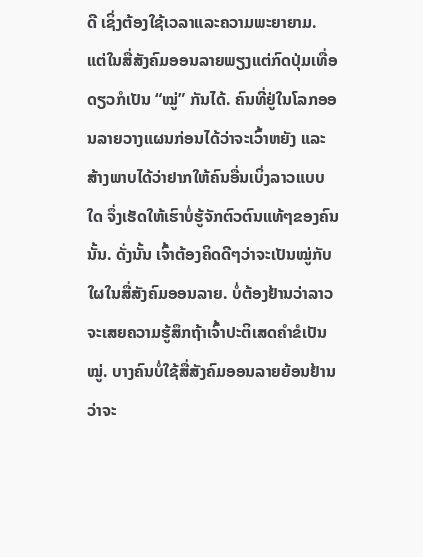ດີ ເຊິ່ງຕ້ອງໃຊ້ເວລາແລະຄວາມພະຍາຍາມ. ແຕ່ໃນສື່ສັງຄົມອອນລາຍພຽງແຕ່ກົດປຸ່ມເທື່ອດຽວກໍເປັນ “ໝູ່” ກັນໄດ້. ຄົນທີ່ຢູ່ໃນໂລກອອນລາຍວາງແຜນກ່ອນໄດ້ວ່າຈະເວົ້າຫຍັງ ແລະສ້າງພາບໄດ້ວ່າຢາກໃຫ້ຄົນອື່ນເບິ່ງລາວແບບໃດ ຈຶ່ງເຮັດໃຫ້ເຮົາບໍ່ຮູ້ຈັກຕົວຕົນແທ້ໆຂອງຄົນນັ້ນ. ດັ່ງນັ້ນ ເຈົ້າຕ້ອງຄິດດີໆວ່າຈະເປັນໝູ່ກັບໃຜໃນສື່ສັງຄົມອອນລາຍ. ບໍ່ຕ້ອງຢ້ານວ່າລາວຈະເສຍຄວາມຮູ້ສຶກຖ້າເຈົ້າປະຕິເສດຄຳຂໍເປັນໝູ່. ບາງຄົນບໍ່ໃຊ້ສື່ສັງຄົມອອນລາຍຍ້ອນຢ້ານວ່າຈະ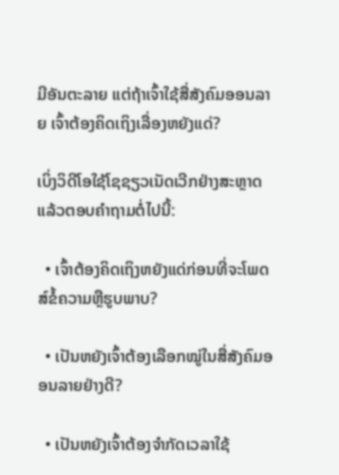ມີອັນຕະລາຍ ແຕ່ຖ້າເຈົ້າໃຊ້ສື່ສັງຄົມອອນລາຍ ເຈົ້າຕ້ອງຄິດເຖິງເລື່ອງຫຍັງແດ່?

ເບິ່ງວິດີໂອໃຊ້ໂຊຊຽວເນັດເວີກຢ່າງສະຫຼາດ ແລ້ວຕອບຄຳຖາມຕໍ່ໄປນີ້:

  • ເຈົ້າຕ້ອງຄິດເຖິງຫຍັງແດ່ກ່ອນທີ່ຈະໂພດສ໌ຂໍ້ຄວາມຫຼືຮູບພາບ?

  • ເປັນຫຍັງເຈົ້າຕ້ອງເລືອກໝູ່ໃນສື່ສັງຄົມອອນລາຍຢ່າງດີ?

  • ເປັນຫຍັງເຈົ້າຕ້ອງຈຳກັດເວລາໃຊ້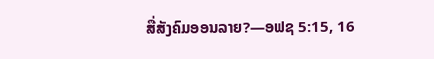ສື່ສັງຄົມອອນລາຍ?—ອຟຊ 5:15, 16